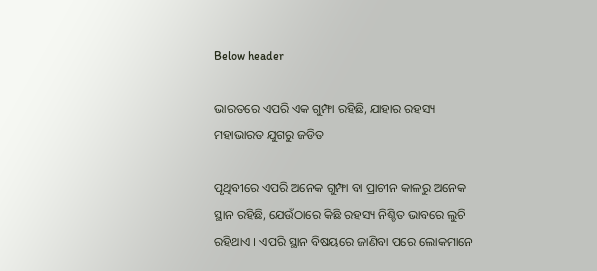Below header

ଭାରତରେ ଏପରି ଏକ ଗୁମ୍ଫା ରହିଛି, ଯାହାର ରହସ୍ୟ ମହାଭାରତ ଯୁଗରୁ ଜଡିତ

ପୃଥିବୀରେ ଏପରି ଅନେକ ଗୁମ୍ଫା ବା ପ୍ରାଚୀନ କାଳରୁ ଅନେକ ସ୍ଥାନ ରହିଛି, ଯେଉଁଠାରେ କିଛି ରହସ୍ୟ ନିଶ୍ଚିତ ଭାବରେ ଲୁଚି ରହିଥାଏ । ଏପରି ସ୍ଥାନ ବିଷୟରେ ଜାଣିବା ପରେ ଲୋକମାନେ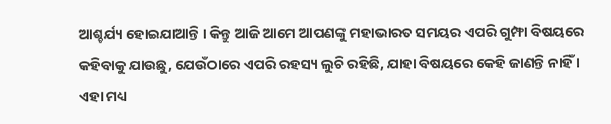ଆଶ୍ଚର୍ଯ୍ୟ ହୋଇଯାଆନ୍ତି । କିନ୍ତୁ ଆଜି ଆମେ ଆପଣଙ୍କୁ ମହାଭାରତ ସମୟର ଏପରି ଗୁମ୍ଫା ବିଷୟରେ କହିବାକୁ ଯାଉଛୁ, ଯେଉଁଠାରେ ଏପରି ରହସ୍ୟ ଲୁଚି ରହିଛି, ଯାହା ବିଷୟରେ କେହି ଜାଣନ୍ତି ନାହିଁ । ଏହା ମଧ୍ୟ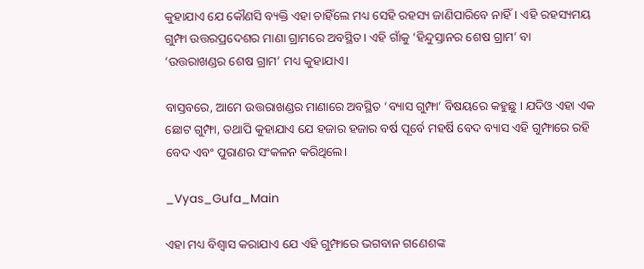କୁହାଯାଏ ଯେ କୌଣସି ବ୍ୟକ୍ତି ଏହା ଚାହିଁଲେ ମଧ୍ୟ ସେହି ରହସ୍ୟ ଜାଣିପାରିବେ ନାହିଁ। ଏହି ରହସ୍ୟମୟ ଗୁମ୍ଫା ଉତ୍ତରପ୍ରଦେଶର ମାଣା ଗ୍ରାମରେ ଅବସ୍ଥିତ। ଏହି ଗାଁକୁ ‘ହିନ୍ଦୁସ୍ତାନର ଶେଷ ଗ୍ରାମ’ ବା ‘ଉତ୍ତରାଖଣ୍ଡର ଶେଷ ଗ୍ରାମ’ ମଧ୍ୟ କୁହାଯାଏ।

ବାସ୍ତବରେ, ଆମେ ଉତ୍ତରାଖଣ୍ଡର ମାଣାରେ ଅବସ୍ଥିତ ‘ବ୍ୟାସ ଗୁମ୍ଫା’ ବିଷୟରେ କହୁଛୁ । ଯଦିଓ ଏହା ଏକ ଛୋଟ ଗୁମ୍ଫା, ତଥାପି କୁହାଯାଏ ଯେ ହଜାର ହଜାର ବର୍ଷ ପୂର୍ବେ ମହର୍ଷି ବେଦ ବ୍ୟାସ ଏହି ଗୁମ୍ଫାରେ ରହି ବେଦ ଏବଂ ପୁରାଣର ସଂକଳନ କରିଥିଲେ।

_Vyas_Gufa_Main

ଏହା ମଧ୍ୟ ବିଶ୍ୱାସ କରାଯାଏ ଯେ ଏହି ଗୁମ୍ଫାରେ ଭଗବାନ ଗଣେଶଙ୍କ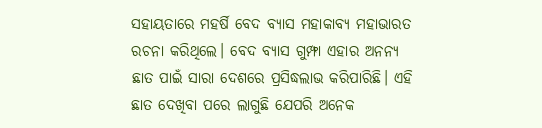ସହାୟତାରେ ମହର୍ଷି ବେଦ ବ୍ୟାସ ମହାକାବ୍ୟ ମହାଭାରତ ରଚନା କରିଥିଲେ। ବେଦ ବ୍ୟାସ ଗୁମ୍ଫା ଏହାର ଅନନ୍ୟ ଛାତ ପାଇଁ ସାରା ଦେଶରେ ପ୍ରସିଦ୍ଧଲାଭ କରିପାରିଛି। ଏହି ଛାତ ଦେଖିବା ପରେ ଲାଗୁଛି ଯେପରି ଅନେକ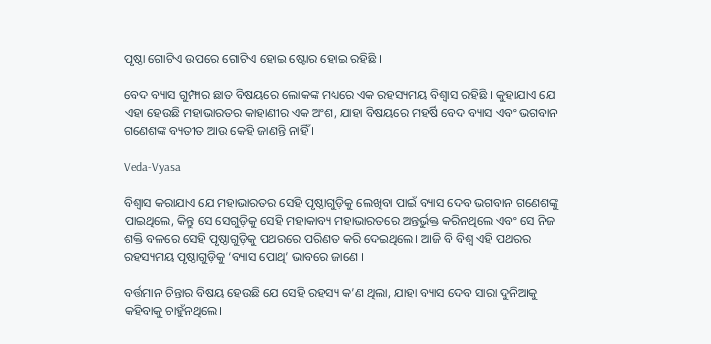ପୃଷ୍ଠା ଗୋଟିଏ ଉପରେ ଗୋଟିଏ ହୋଇ ଷ୍ଟୋର ହୋଇ ରହିଛି ।

ବେଦ ବ୍ୟାସ ଗୁମ୍ଫାର ଛାତ ବିଷୟରେ ଲୋକଙ୍କ ମଧ୍ୟରେ ଏକ ରହସ୍ୟମୟ ବିଶ୍ୱାସ ରହିଛି । କୁହାଯାଏ ଯେ ଏହା ହେଉଛି ମହାଭାରତର କାହାଣୀର ଏକ ଅଂଶ, ଯାହା ବିଷୟରେ ମହର୍ଷି ବେଦ ବ୍ୟାସ ଏବଂ ଭଗବାନ ଗଣେଶଙ୍କ ବ୍ୟତୀତ ଆଉ କେହି ଜାଣନ୍ତି ନାହିଁ ।

Veda-Vyasa

ବିଶ୍ୱାସ କରାଯାଏ ଯେ ମହାଭାରତର ସେହି ପୃଷ୍ଠାଗୁଡ଼ିକୁ ଲେଖିବା ପାଇଁ ବ୍ୟାସ ଦେବ ଭଗବାନ ଗଣେଶଙ୍କୁ ପାଇଥିଲେ, କିନ୍ତୁ ସେ ସେଗୁଡ଼ିକୁ ସେହି ମହାକାବ୍ୟ ମହାଭାରତରେ ଅନ୍ତର୍ଭୁକ୍ତ କରିନଥିଲେ ଏବଂ ସେ ନିଜ ଶକ୍ତି ବଳରେ ସେହି ପୃଷ୍ଠାଗୁଡ଼ିକୁ ପଥରରେ ପରିଣତ କରି ଦେଇଥିଲେ। ଆଜି ବି ବିଶ୍ୱ ଏହି ପଥରର ରହସ୍ୟମୟ ପୃଷ୍ଠାଗୁଡ଼ିକୁ ‘ବ୍ୟାସ ପୋଥି’ ଭାବରେ ଜାଣେ ।

ବର୍ତ୍ତମାନ ଚିନ୍ତାର ବିଷୟ ହେଉଛି ଯେ ସେହି ରହସ୍ୟ କ’ଣ ଥିଲା, ଯାହା ବ୍ୟାସ ଦେବ ସାରା ଦୁନିଆକୁ କହିବାକୁ ଚାହୁଁନଥିଲେ।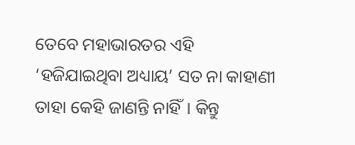ତେବେ ମହାଭାରତର ଏହି ‘ହଜିଯାଇଥିବା ଅଧ୍ୟାୟ’ ସତ ନା କାହାଣୀ ତାହା କେହି ଜାଣନ୍ତି ନାହିଁ। କିନ୍ତୁ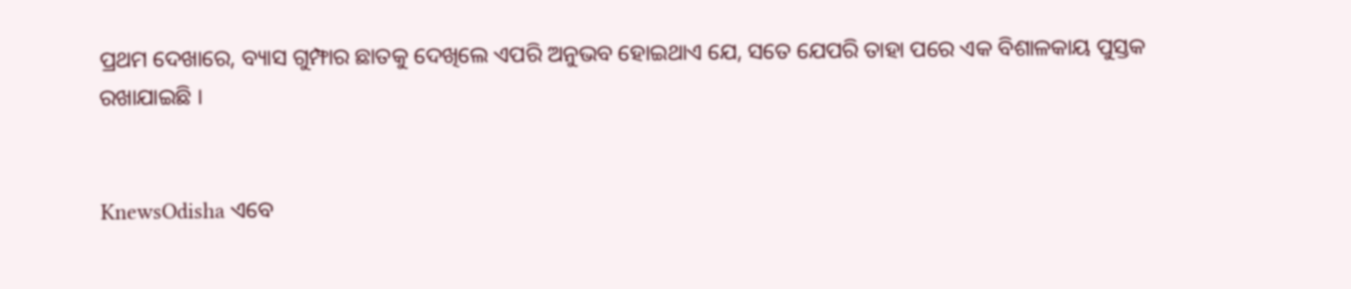ପ୍ରଥମ ଦେଖାରେ, ବ୍ୟାସ ଗୁମ୍ଫାର ଛାତକୁ ଦେଖିଲେ ଏପରି ଅନୁଭବ ହୋଇଥାଏ ଯେ, ସତେ ଯେପରି ତାହା ପରେ ଏକ ବିଶାଳକାୟ ପୁସ୍ତକ ରଖାଯାଇଛି ।


KnewsOdisha ଏବେ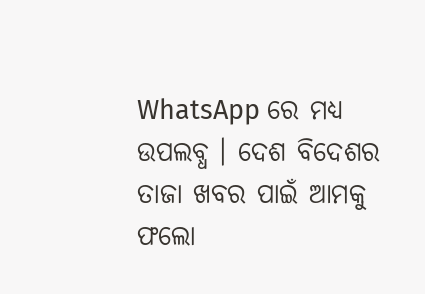WhatsApp ରେ ମଧ୍ୟ ଉପଲବ୍ଧ । ଦେଶ ବିଦେଶର ତାଜା ଖବର ପାଇଁ ଆମକୁ ଫଲୋ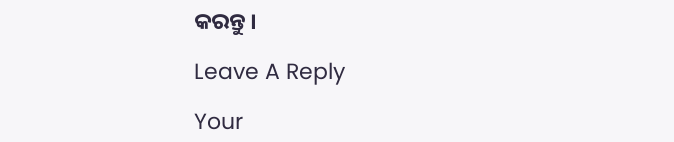କରନ୍ତୁ ।

Leave A Reply

Your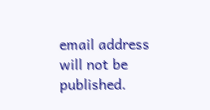email address will not be published.